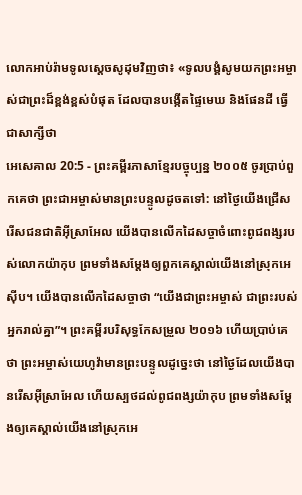លោកអាប់រ៉ាមទូលស្ដេចសូដុមវិញថា៖ «ទូលបង្គំសូមយកព្រះអម្ចាស់ជាព្រះដ៏ខ្ពង់ខ្ពស់បំផុត ដែលបានបង្កើតផ្ទៃមេឃ និងផែនដី ធ្វើជាសាក្សីថា
អេសេគាល 20:5 - ព្រះគម្ពីរភាសាខ្មែរបច្ចុប្បន្ន ២០០៥ ចូរប្រាប់ពួកគេថា ព្រះជាអម្ចាស់មានព្រះបន្ទូលដូចតទៅ: នៅថ្ងៃយើងជ្រើសរើសជនជាតិអ៊ីស្រាអែល យើងបានលើកដៃសច្ចាចំពោះពូជពង្សរបស់លោកយ៉ាកុប ព្រមទាំងសម្តែងឲ្យពួកគេស្គាល់យើងនៅស្រុកអេស៊ីប។ យើងបានលើកដៃសច្ចាថា “យើងជាព្រះអម្ចាស់ ជាព្រះរបស់អ្នករាល់គ្នា”។ ព្រះគម្ពីរបរិសុទ្ធកែសម្រួល ២០១៦ ហើយប្រាប់គេថា ព្រះអម្ចាស់យេហូវ៉ាមានព្រះបន្ទូលដូច្នេះថា នៅថ្ងៃដែលយើងបានរើសអ៊ីស្រាអែល ហើយស្បថដល់ពូជពង្សយ៉ាកុប ព្រមទាំងសម្ដែងឲ្យគេស្គាល់យើងនៅស្រុកអេ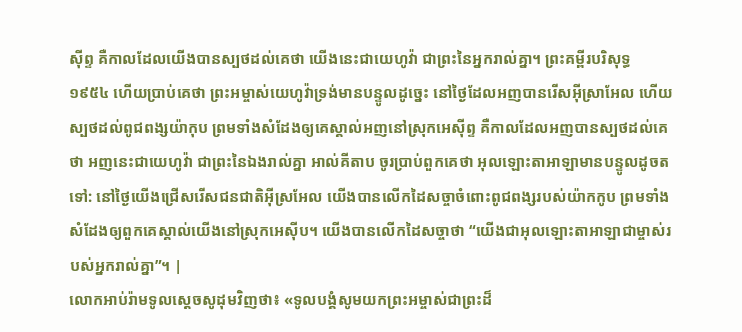ស៊ីព្ទ គឺកាលដែលយើងបានស្បថដល់គេថា យើងនេះជាយេហូវ៉ា ជាព្រះនៃអ្នករាល់គ្នា។ ព្រះគម្ពីរបរិសុទ្ធ ១៩៥៤ ហើយប្រាប់គេថា ព្រះអម្ចាស់យេហូវ៉ាទ្រង់មានបន្ទូលដូច្នេះ នៅថ្ងៃដែលអញបានរើសអ៊ីស្រាអែល ហើយស្បថដល់ពូជពង្សយ៉ាកុប ព្រមទាំងសំដែងឲ្យគេស្គាល់អញនៅស្រុកអេស៊ីព្ទ គឺកាលដែលអញបានស្បថដល់គេថា អញនេះជាយេហូវ៉ា ជាព្រះនៃឯងរាល់គ្នា អាល់គីតាប ចូរប្រាប់ពួកគេថា អុលឡោះតាអាឡាមានបន្ទូលដូចតទៅ: នៅថ្ងៃយើងជ្រើសរើសជនជាតិអ៊ីស្រអែល យើងបានលើកដៃសច្ចាចំពោះពូជពង្សរបស់យ៉ាកកូប ព្រមទាំងសំដែងឲ្យពួកគេស្គាល់យើងនៅស្រុកអេស៊ីប។ យើងបានលើកដៃសច្ចាថា “យើងជាអុលឡោះតាអាឡាជាម្ចាស់របស់អ្នករាល់គ្នា”។ |
លោកអាប់រ៉ាមទូលស្ដេចសូដុមវិញថា៖ «ទូលបង្គំសូមយកព្រះអម្ចាស់ជាព្រះដ៏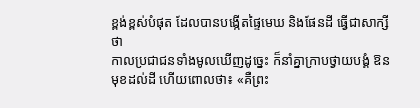ខ្ពង់ខ្ពស់បំផុត ដែលបានបង្កើតផ្ទៃមេឃ និងផែនដី ធ្វើជាសាក្សីថា
កាលប្រជាជនទាំងមូលឃើញដូច្នេះ ក៏នាំគ្នាក្រាបថ្វាយបង្គំ ឱនមុខដល់ដី ហើយពោលថា៖ «គឺព្រះ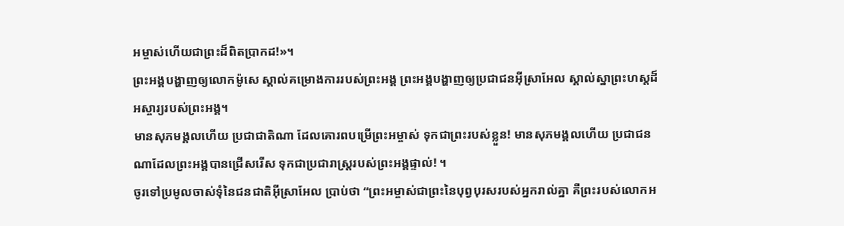អម្ចាស់ហើយជាព្រះដ៏ពិតប្រាកដ!»។
ព្រះអង្គបង្ហាញឲ្យលោកម៉ូសេ ស្គាល់គម្រោងការរបស់ព្រះអង្គ ព្រះអង្គបង្ហាញឲ្យប្រជាជនអ៊ីស្រាអែល ស្គាល់ស្នាព្រះហស្ដដ៏អស្ចារ្យរបស់ព្រះអង្គ។
មានសុភមង្គលហើយ ប្រជាជាតិណា ដែលគោរពបម្រើព្រះអម្ចាស់ ទុកជាព្រះរបស់ខ្លួន! មានសុភមង្គលហើយ ប្រជាជនណាដែលព្រះអង្គបានជ្រើសរើស ទុកជាប្រជារាស្ត្ររបស់ព្រះអង្គផ្ទាល់! ។
ចូរទៅប្រមូលចាស់ទុំនៃជនជាតិអ៊ីស្រាអែល ប្រាប់ថា “ព្រះអម្ចាស់ជាព្រះនៃបុព្វបុរសរបស់អ្នករាល់គ្នា គឺព្រះរបស់លោកអ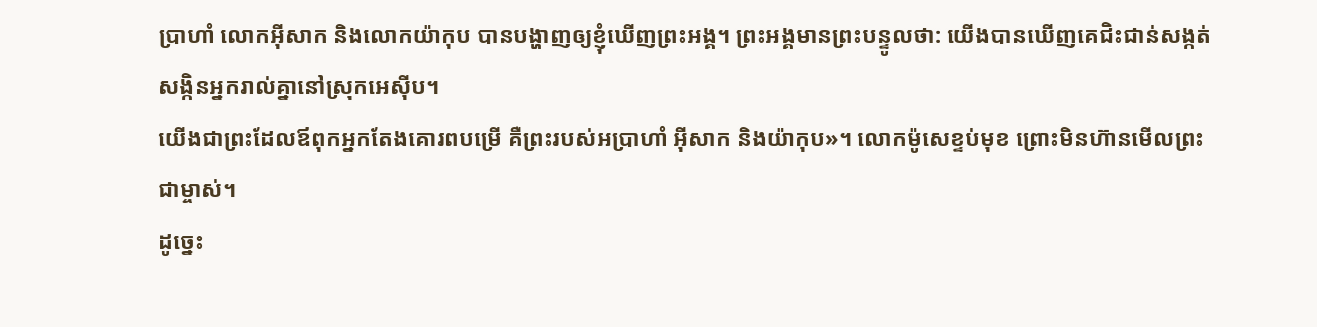ប្រាហាំ លោកអ៊ីសាក និងលោកយ៉ាកុប បានបង្ហាញឲ្យខ្ញុំឃើញព្រះអង្គ។ ព្រះអង្គមានព្រះបន្ទូលថា: យើងបានឃើញគេជិះជាន់សង្កត់សង្កិនអ្នករាល់គ្នានៅស្រុកអេស៊ីប។
យើងជាព្រះដែលឪពុកអ្នកតែងគោរពបម្រើ គឺព្រះរបស់អប្រាហាំ អ៊ីសាក និងយ៉ាកុប»។ លោកម៉ូសេខ្ទប់មុខ ព្រោះមិនហ៊ានមើលព្រះជាម្ចាស់។
ដូច្នេះ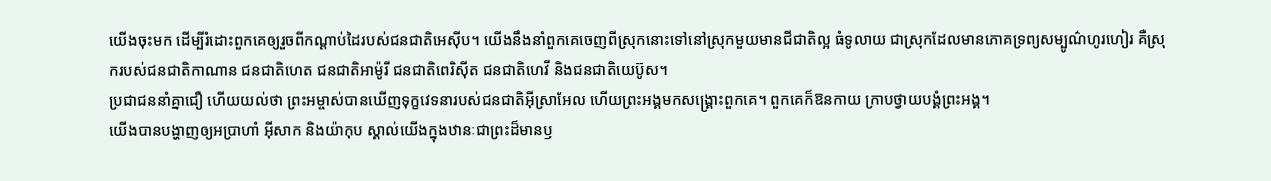យើងចុះមក ដើម្បីរំដោះពួកគេឲ្យរួចពីកណ្ដាប់ដៃរបស់ជនជាតិអេស៊ីប។ យើងនឹងនាំពួកគេចេញពីស្រុកនោះទៅនៅស្រុកមួយមានជីជាតិល្អ ធំទូលាយ ជាស្រុកដែលមានភោគទ្រព្យសម្បូណ៌ហូរហៀរ គឺស្រុករបស់ជនជាតិកាណាន ជនជាតិហេត ជនជាតិអាម៉ូរី ជនជាតិពេរិស៊ីត ជនជាតិហេវី និងជនជាតិយេប៊ូស។
ប្រជាជននាំគ្នាជឿ ហើយយល់ថា ព្រះអម្ចាស់បានឃើញទុក្ខវេទនារបស់ជនជាតិអ៊ីស្រាអែល ហើយព្រះអង្គមកសង្គ្រោះពួកគេ។ ពួកគេក៏ឱនកាយ ក្រាបថ្វាយបង្គំព្រះអង្គ។
យើងបានបង្ហាញឲ្យអប្រាហាំ អ៊ីសាក និងយ៉ាកុប ស្គាល់យើងក្នុងឋានៈជាព្រះដ៏មានឫ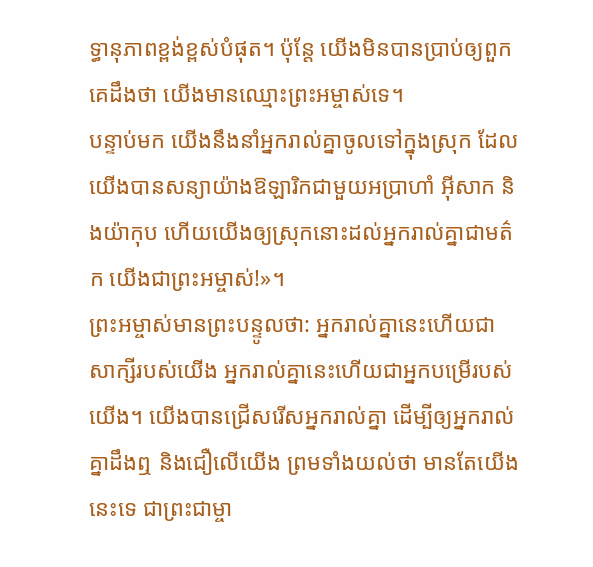ទ្ធានុភាពខ្ពង់ខ្ពស់បំផុត។ ប៉ុន្តែ យើងមិនបានប្រាប់ឲ្យពួកគេដឹងថា យើងមានឈ្មោះព្រះអម្ចាស់ទេ។
បន្ទាប់មក យើងនឹងនាំអ្នករាល់គ្នាចូលទៅក្នុងស្រុក ដែលយើងបានសន្យាយ៉ាងឱឡារិកជាមួយអប្រាហាំ អ៊ីសាក និងយ៉ាកុប ហើយយើងឲ្យស្រុកនោះដល់អ្នករាល់គ្នាជាមត៌ក យើងជាព្រះអម្ចាស់!»។
ព្រះអម្ចាស់មានព្រះបន្ទូលថា: អ្នករាល់គ្នានេះហើយជាសាក្សីរបស់យើង អ្នករាល់គ្នានេះហើយជាអ្នកបម្រើរបស់យើង។ យើងបានជ្រើសរើសអ្នករាល់គ្នា ដើម្បីឲ្យអ្នករាល់គ្នាដឹងឮ និងជឿលើយើង ព្រមទាំងយល់ថា មានតែយើងនេះទេ ជាព្រះជាម្ចា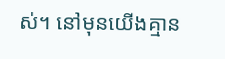ស់។ នៅមុនយើងគ្មាន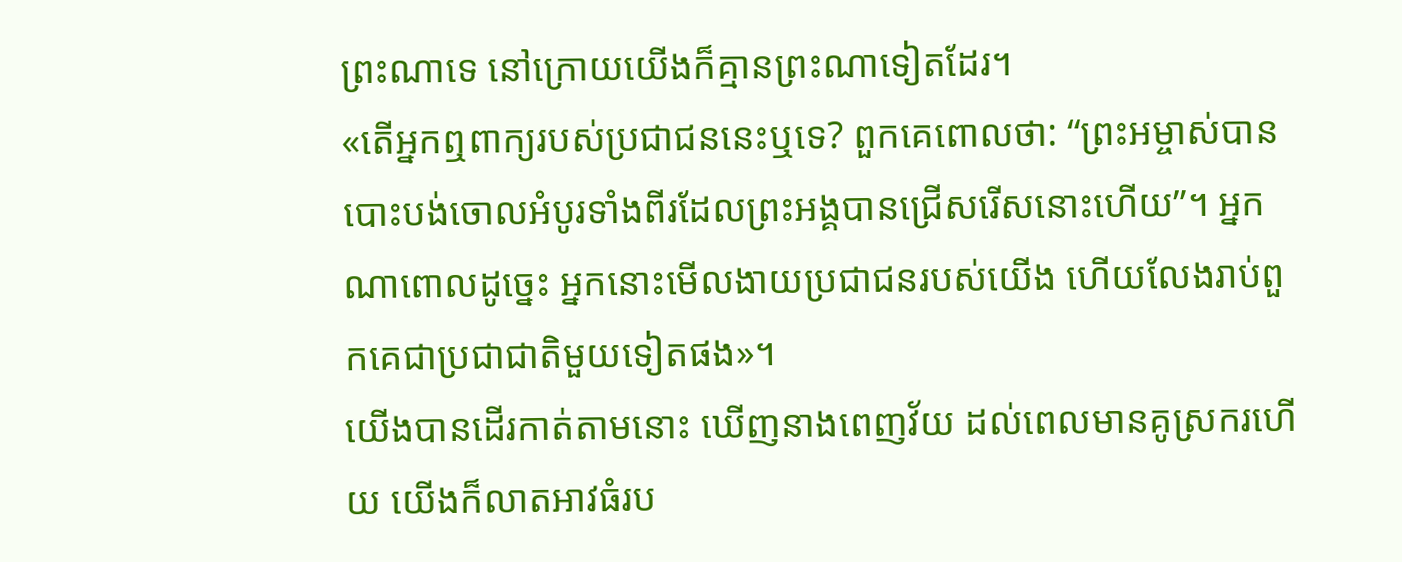ព្រះណាទេ នៅក្រោយយើងក៏គ្មានព្រះណាទៀតដែរ។
«តើអ្នកឮពាក្យរបស់ប្រជាជននេះឬទេ? ពួកគេពោលថា: “ព្រះអម្ចាស់បានបោះបង់ចោលអំបូរទាំងពីរដែលព្រះអង្គបានជ្រើសរើសនោះហើយ”។ អ្នកណាពោលដូច្នេះ អ្នកនោះមើលងាយប្រជាជនរបស់យើង ហើយលែងរាប់ពួកគេជាប្រជាជាតិមួយទៀតផង»។
យើងបានដើរកាត់តាមនោះ ឃើញនាងពេញវ័យ ដល់ពេលមានគូស្រករហើយ យើងក៏លាតអាវធំរប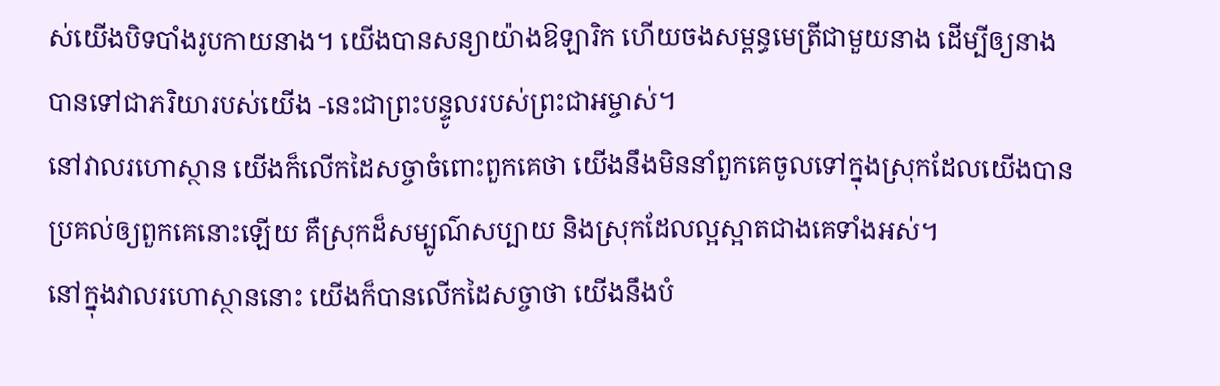ស់យើងបិទបាំងរូបកាយនាង។ យើងបានសន្យាយ៉ាងឱឡារិក ហើយចងសម្ពន្ធមេត្រីជាមួយនាង ដើម្បីឲ្យនាងបានទៅជាភរិយារបស់យើង -នេះជាព្រះបន្ទូលរបស់ព្រះជាអម្ចាស់។
នៅវាលរហោស្ថាន យើងក៏លើកដៃសច្ចាចំពោះពួកគេថា យើងនឹងមិននាំពួកគេចូលទៅក្នុងស្រុកដែលយើងបានប្រគល់ឲ្យពួកគេនោះឡើយ គឺស្រុកដ៏សម្បូណ៌សប្បាយ និងស្រុកដែលល្អស្អាតជាងគេទាំងអស់។
នៅក្នុងវាលរហោស្ថាននោះ យើងក៏បានលើកដៃសច្ចាថា យើងនឹងបំ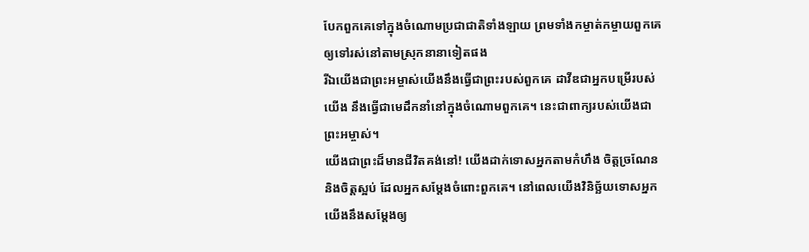បែកពួកគេទៅក្នុងចំណោមប្រជាជាតិទាំងឡាយ ព្រមទាំងកម្ចាត់កម្ចាយពួកគេឲ្យទៅរស់នៅតាមស្រុកនានាទៀតផង
រីឯយើងជាព្រះអម្ចាស់យើងនឹងធ្វើជាព្រះរបស់ពួកគេ ដាវីឌជាអ្នកបម្រើរបស់យើង នឹងធ្វើជាមេដឹកនាំនៅក្នុងចំណោមពួកគេ។ នេះជាពាក្យរបស់យើងជាព្រះអម្ចាស់។
យើងជាព្រះដ៏មានជីវិតគង់នៅ! យើងដាក់ទោសអ្នកតាមកំហឹង ចិត្តច្រណែន និងចិត្តស្អប់ ដែលអ្នកសម្តែងចំពោះពួកគេ។ នៅពេលយើងវិនិច្ឆ័យទោសអ្នក យើងនឹងសម្តែងឲ្យ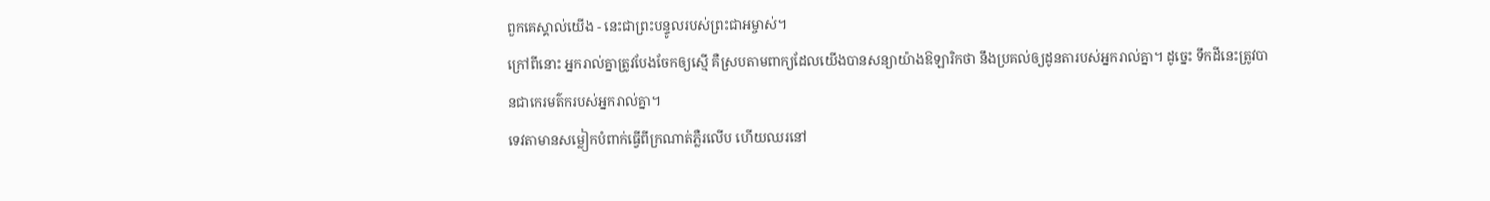ពួកគេស្គាល់យើង - នេះជាព្រះបន្ទូលរបស់ព្រះជាអម្ចាស់។
ក្រៅពីនោះ អ្នករាល់គ្នាត្រូវបែងចែកឲ្យស្មើ គឺស្របតាមពាក្យដែលយើងបានសន្យាយ៉ាងឱឡារិកថា នឹងប្រគល់ឲ្យដូនតារបស់អ្នករាល់គ្នា។ ដូច្នេះ ទឹកដីនេះត្រូវបានជាកេរមត៌ករបស់អ្នករាល់គ្នា។
ទេវតាមានសម្លៀកបំពាក់ធ្វើពីក្រណាត់ភ្លឺរលើប ហើយឈរនៅ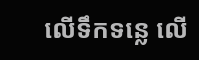លើទឹកទន្លេ លើ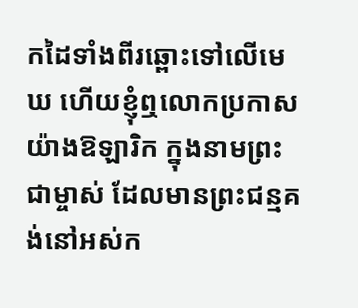កដៃទាំងពីរឆ្ពោះទៅលើមេឃ ហើយខ្ញុំឮលោកប្រកាសយ៉ាងឱឡារិក ក្នុងនាមព្រះជាម្ចាស់ ដែលមានព្រះជន្មគង់នៅអស់ក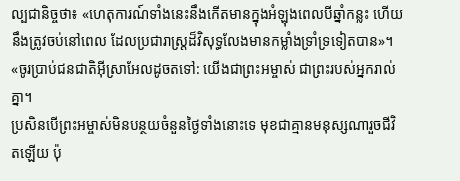ល្បជានិច្ចថា៖ «ហេតុការណ៍ទាំងនេះនឹងកើតមានក្នុងអំឡុងពេលបីឆ្នាំកន្លះ ហើយនឹងត្រូវចប់នៅពេល ដែលប្រជារាស្ត្រដ៏វិសុទ្ធលែងមានកម្លាំងទ្រាំទ្រទៀតបាន»។
«ចូរប្រាប់ជនជាតិអ៊ីស្រាអែលដូចតទៅ: យើងជាព្រះអម្ចាស់ ជាព្រះរបស់អ្នករាល់គ្នា។
ប្រសិនបើព្រះអម្ចាស់មិនបន្ថយចំនួនថ្ងៃទាំងនោះទេ មុខជាគ្មានមនុស្សណារួចជីវិតឡើយ ប៉ុ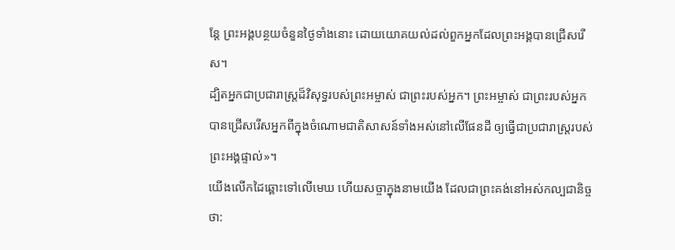ន្តែ ព្រះអង្គបន្ថយចំនួនថ្ងៃទាំងនោះ ដោយយោគយល់ដល់ពួកអ្នកដែលព្រះអង្គបានជ្រើសរើស។
ដ្បិតអ្នកជាប្រជារាស្ត្រដ៏វិសុទ្ធរបស់ព្រះអម្ចាស់ ជាព្រះរបស់អ្នក។ ព្រះអម្ចាស់ ជាព្រះរបស់អ្នក បានជ្រើសរើសអ្នកពីក្នុងចំណោមជាតិសាសន៍ទាំងអស់នៅលើផែនដី ឲ្យធ្វើជាប្រជារាស្ត្ររបស់ព្រះអង្គផ្ទាល់»។
យើងលើកដៃឆ្ពោះទៅលើមេឃ ហើយសច្ចាក្នុងនាមយើង ដែលជាព្រះគង់នៅអស់កល្បជានិច្ចថា: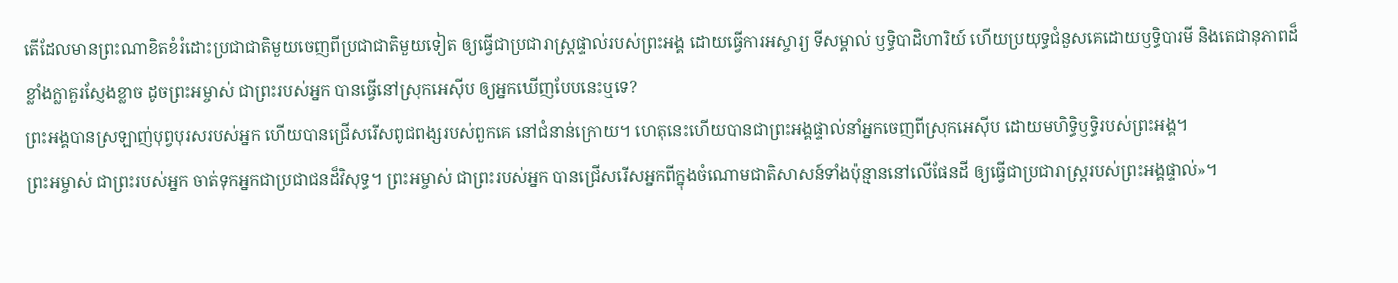តើដែលមានព្រះណាខិតខំរំដោះប្រជាជាតិមួយចេញពីប្រជាជាតិមួយទៀត ឲ្យធ្វើជាប្រជារាស្ត្រផ្ទាល់របស់ព្រះអង្គ ដោយធ្វើការអស្ចារ្យ ទីសម្គាល់ ឫទ្ធិបាដិហារិយ៍ ហើយប្រយុទ្ធជំនួសគេដោយឫទ្ធិបារមី និងតេជានុភាពដ៏ខ្លាំងក្លាគួរស្ញែងខ្លាច ដូចព្រះអម្ចាស់ ជាព្រះរបស់អ្នក បានធ្វើនៅស្រុកអេស៊ីប ឲ្យអ្នកឃើញបែបនេះឬទេ?
ព្រះអង្គបានស្រឡាញ់បុព្វបុរសរបស់អ្នក ហើយបានជ្រើសរើសពូជពង្សរបស់ពួកគេ នៅជំនាន់ក្រោយ។ ហេតុនេះហើយបានជាព្រះអង្គផ្ទាល់នាំអ្នកចេញពីស្រុកអេស៊ីប ដោយមហិទ្ធិឫទ្ធិរបស់ព្រះអង្គ។
ព្រះអម្ចាស់ ជាព្រះរបស់អ្នក ចាត់ទុកអ្នកជាប្រជាជនដ៏វិសុទ្ធ។ ព្រះអម្ចាស់ ជាព្រះរបស់អ្នក បានជ្រើសរើសអ្នកពីក្នុងចំណោមជាតិសាសន៍ទាំងប៉ុន្មាននៅលើផែនដី ឲ្យធ្វើជាប្រជារាស្ត្ររបស់ព្រះអង្គផ្ទាល់»។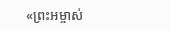«ព្រះអម្ចាស់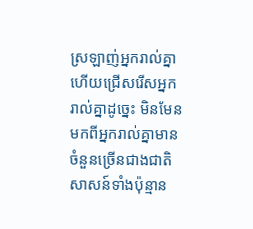ស្រឡាញ់អ្នករាល់គ្នា ហើយជ្រើសរើសអ្នករាល់គ្នាដូច្នេះ មិនមែនមកពីអ្នករាល់គ្នាមានចំនួនច្រើនជាងជាតិសាសន៍ទាំងប៉ុន្មាន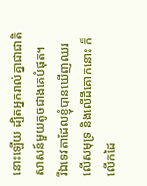នោះឡើយ ដ្បិតអ្នករាល់គ្នាជាជាតិសាសន៍មួយតូចជាងគេបំផុត។
រីឯទេវតាដែលខ្ញុំបានឃើញឈរលើសមុទ្រ និងលើដីគោកនោះ ក៏លើកដៃ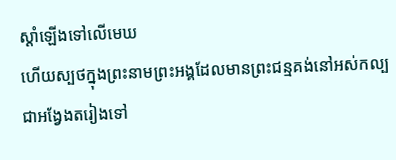ស្ដាំឡើងទៅលើមេឃ
ហើយស្បថក្នុងព្រះនាមព្រះអង្គដែលមានព្រះជន្មគង់នៅអស់កល្បជាអង្វែងតរៀងទៅ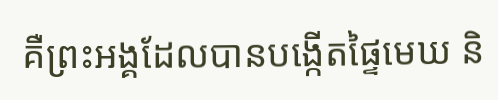គឺព្រះអង្គដែលបានបង្កើតផ្ទៃមេឃ និ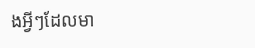ងអ្វីៗដែលមា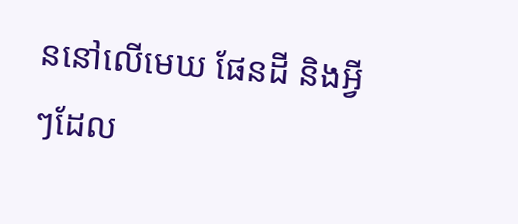ននៅលើមេឃ ផែនដី និងអ្វីៗដែល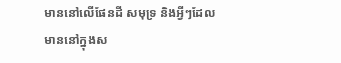មាននៅលើផែនដី សមុទ្រ និងអ្វីៗដែលមាននៅក្នុងស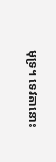មុទ្រ។ ទេវតានោះ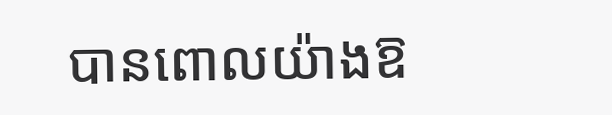បានពោលយ៉ាងឱ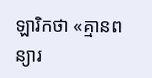ឡារិកថា «គ្មានពន្យារ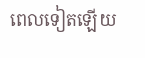ពេលទៀតឡើយ